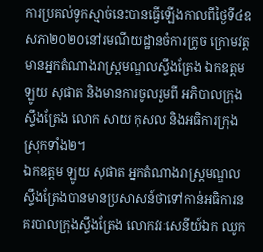ការប្រគល់ទូកស្មាច់នេះបានធ្វើឡើងកាលពីថ្ងៃទី៤ឧសភា២០២០នៅរមណីយដ្ឋានចំការក្រូច ក្រោមវត្តមានអ្នកតំណាងរាស្ត្រមណ្ឌលស្ទឹងត្រែង ឯកឧត្តម ឡូយ សុផាត និងមានការចូលរួមពី អភិបាលក្រុងស្ទឹងត្រែង លោក សាយ កុសល និងអធិការក្រុង ស្រុកទាំង២។
ឯកឧត្តម ឡូយ សុផាត អ្នកតំណាងរាស្រ្តមណ្ឌលស្ទឹងត្រែងបានមានប្រសាសន៍ថាទៅកាន់អធិការនគរបាលក្រុងស្ទឹងត្រែង លោកវរៈសេនីយ៍ឯក ឈូក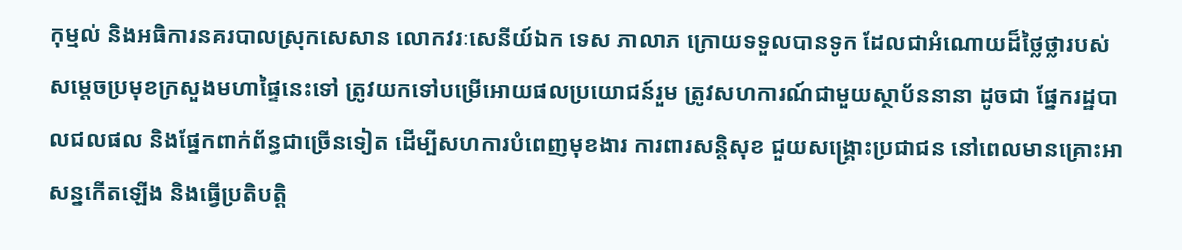កុម្មល់ និងអធិការនគរបាលស្រុកសេសាន លោកវរៈសេនីយ៍ឯក ទេស ភាលាភ ក្រោយទទួលបានទូក ដែលជាអំណោយដ៏ថ្លៃថ្លារបស់ សម្តេចប្រមុខក្រសួងមហាផ្ទៃនេះទៅ ត្រូវយកទៅបម្រើអោយផលប្រយោជន៍រួម ត្រូវសហការណ៍ជាមួយស្ថាប័ននានា ដូចជា ផ្នែករដ្ឋបាលជលផល និងផ្នែកពាក់ព័ន្ធជាច្រើនទៀត ដើម្បីសហការបំពេញមុខងារ ការពារសន្តិសុខ ជួយសង្គ្រោះប្រជាជន នៅពេលមានគ្រោះអាសន្នកើតឡើង និងធ្វើប្រតិបត្តិ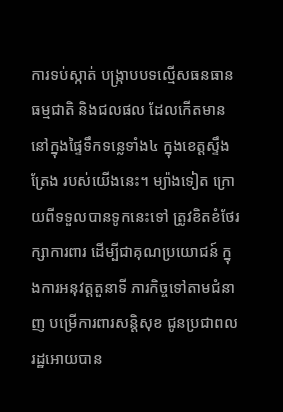ការទប់ស្កាត់ បង្ក្រាបបទល្មើសធនធានធម្មជាតិ និងជលផល ដែលកើតមាននៅក្នុងផ្ទៃទឹកទន្លេទាំង៤ ក្នុងខេត្តស្ទឹងត្រែង របស់យើងនេះ។ ម្យ៉ាងទៀត ក្រោយពីទទួលបានទូកនេះទៅ ត្រូវខិតខំថែរក្សាការពារ ដើម្បីជាគុណប្រយោជន៍ ក្នុងការអនុវត្តតួនាទី ភារកិច្ចទៅតាមជំនាញ បម្រើការពារសន្តិសុខ ជូនប្រជាពលរដ្ឋអោយបាន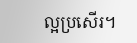ល្អប្រសើរ។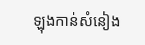ឡុងកាន់សំនៀង